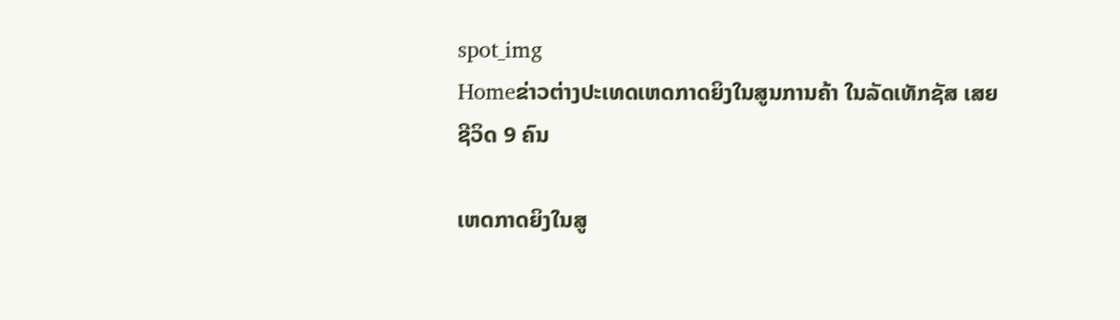spot_img
Homeຂ່າວຕ່າງປະເທດເຫດກາດຍິງໃນສູນການຄ້າ ໃນລັດເທັກຊັສ ເສຍຊີວິດ 9 ຄົນ

ເຫດກາດຍິງໃນສູ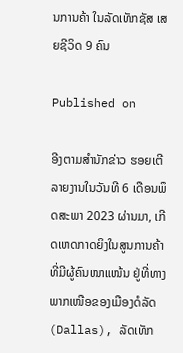ນການຄ້າ ໃນລັດເທັກຊັສ ເສຍຊີວິດ 9 ຄົນ

Published on

ອີງຕາມສຳນັກຂ່າວ ຮອຍເຕີ ລາຍງານໃນວັນທີ 6 ເດືອນພຶດສະພາ 2023 ຜ່ານມາ, ເກີດເຫດກາດຍິງໃນສູນການຄ້າທີ່ມີຜູ້ຄົນໜາແໜ້ນ ຢູ່ທີ່ທາງພາກເໜືອຂອງເມືອງດໍລັດ (Dallas), ລັດເທັກ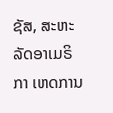ຊັສ, ສະຫະລັດອາເມຣິກາ ເຫດການ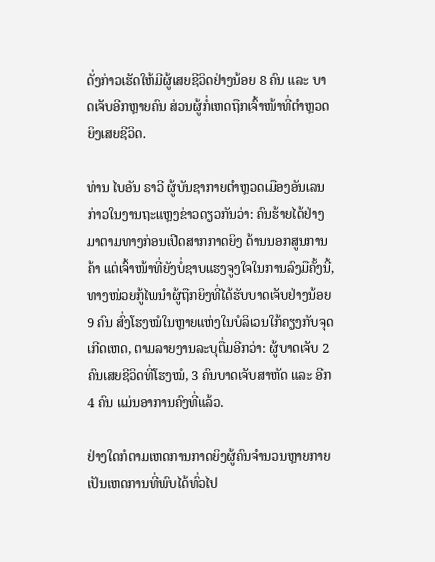ດັ່ງກ່າວເຮັດໃຫ້ມີຜູ້ເສຍຊີວິດຢ່າງນ້ອຍ 8 ຄົນ ແລະ ບາດເຈັບອີກຫຼາຍຄົນ ສ່ວນຜູ້ກໍ່ເຫດຖືກເຈົ້າໜ້າທີ່ຕຳຫຼວດຍິງເສຍຊີວິດ.

ທ່ານ ໄບອັນ ຣາວີ ຜູ້ບັນຊາກາຍຕຳຫຼວດເມືອງອັນເລນ ກ່າວໃນງານຖະແຫຼງຂ່າວດຽວກັນວ່າ: ຄົນຮ້າຍໄດ້ຢ່າງມາຕາມທາງກ່ອນເປີດສາກກາດຍິງ ດ້ານນອກສູນການຄ້າ ແຕ່ເຈົ້າໜ້າທີ່ຍັງບໍ່ຊາບແຮງຈູງໃຈໃນການລົງມືຄັ້ງນີ້, ທາງໜ່ວຍກູ້ໄພນຳຜູ້ຖືກຍິງທີ່ໄດ້ຮັບບາດເຈັບຢ່າງນ້ອຍ 9 ຄົນ ສົ່ງໂຮງໝໍໃນຫຼາຍແຫ່ງໃນບໍລິເວນໃກ້ຄຽງກັບຈຸດເກີດເຫດ, ຕາມລາຍງານລະບຸຕື່ມອີກວ່າ: ຜູ້ບາດເຈັບ 2 ຄົນເສຍຊີວິດທີ່ໂຮງໝໍ, 3 ຄົນບາດເຈັບສາຫັດ ແລະ ອີກ 4 ຄົນ ແມ່ນອາການຄົງທີ່ແລ້ວ.

ຢ່າງໃດກໍຕາມເຫດການກາດຍິງຜູ້ຄົນຈຳນວນຫຼາຍກາຍເປັນເຫດການທີ່ພົບໄດ້ທົ່ວໄປ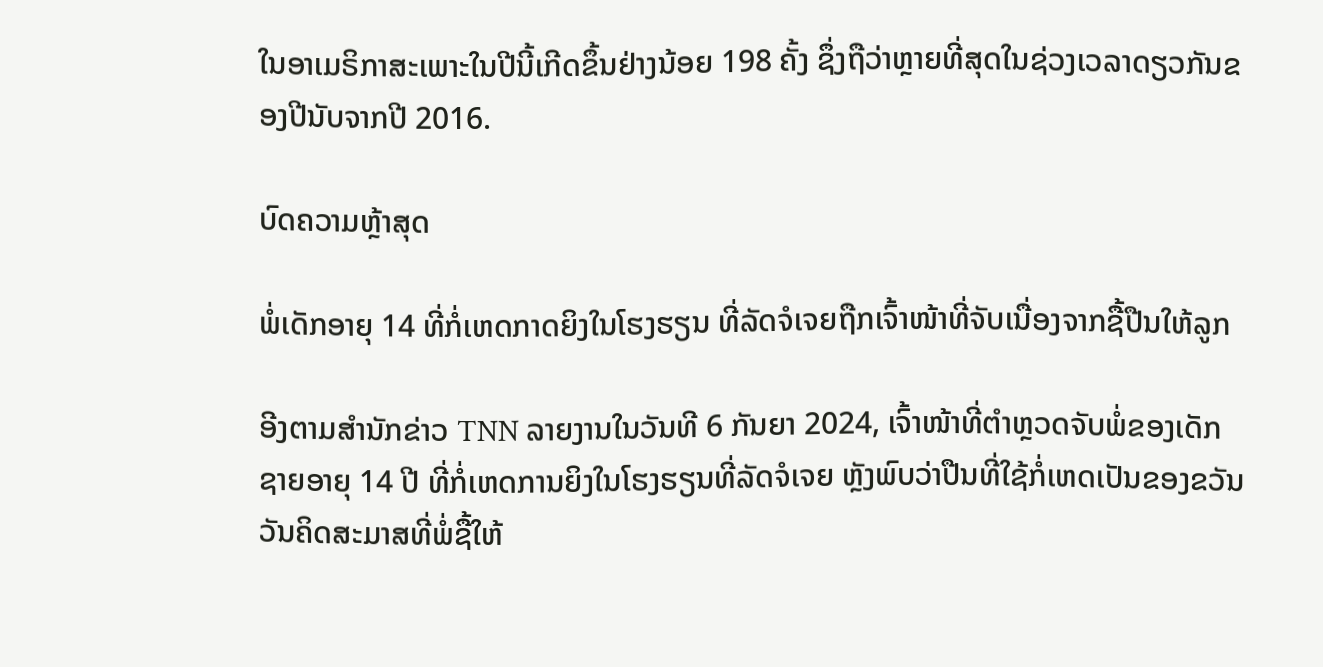ໃນອາເມຣິກາສະເພາະໃນປີນີ້ເກີດຂຶ້ນຢ່າງນ້ອຍ 198 ຄັ້ງ ຊຶ່ງຖືວ່າຫຼາຍທີ່ສຸດໃນຊ່ວງເວລາດຽວກັນຂອງປີນັບຈາກປີ 2016.

ບົດຄວາມຫຼ້າສຸດ

ພໍ່ເດັກອາຍຸ 14 ທີ່ກໍ່ເຫດກາດຍິງໃນໂຮງຮຽນ ທີ່ລັດຈໍເຈຍຖືກເຈົ້າໜ້າທີ່ຈັບເນື່ອງຈາກຊື້ປືນໃຫ້ລູກ

ອີງຕາມສຳນັກຂ່າວ TNN ລາຍງານໃນວັນທີ 6 ກັນຍາ 2024, ເຈົ້າໜ້າທີ່ຕຳຫຼວດຈັບພໍ່ຂອງເດັກຊາຍອາຍຸ 14 ປີ ທີ່ກໍ່ເຫດການຍິງໃນໂຮງຮຽນທີ່ລັດຈໍເຈຍ ຫຼັງພົບວ່າປືນທີ່ໃຊ້ກໍ່ເຫດເປັນຂອງຂວັນວັນຄິດສະມາສທີ່ພໍ່ຊື້ໃຫ້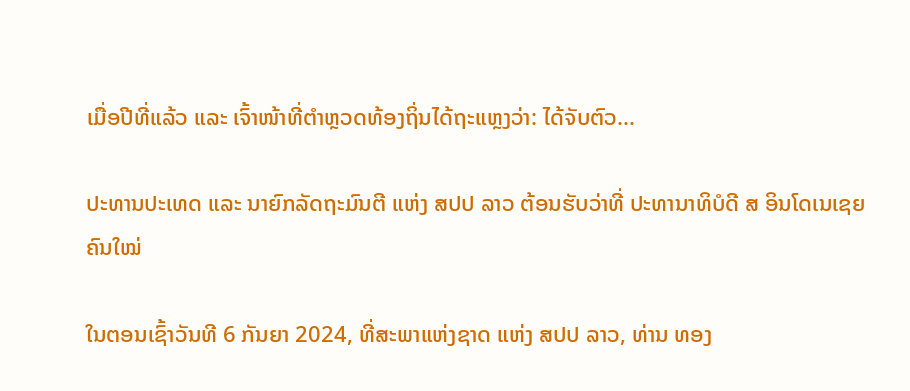ເມື່ອປີທີ່ແລ້ວ ແລະ ເຈົ້າໜ້າທີ່ຕຳຫຼວດທ້ອງຖິ່ນໄດ້ຖະແຫຼງວ່າ: ໄດ້ຈັບຕົວ...

ປະທານປະເທດ ແລະ ນາຍົກລັດຖະມົນຕີ ແຫ່ງ ສປປ ລາວ ຕ້ອນຮັບວ່າທີ່ ປະທານາທິບໍດີ ສ ອິນໂດເນເຊຍ ຄົນໃໝ່

ໃນຕອນເຊົ້າວັນທີ 6 ກັນຍາ 2024, ທີ່ສະພາແຫ່ງຊາດ ແຫ່ງ ສປປ ລາວ, ທ່ານ ທອງ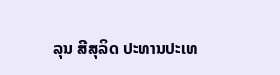ລຸນ ສີສຸລິດ ປະທານປະເທ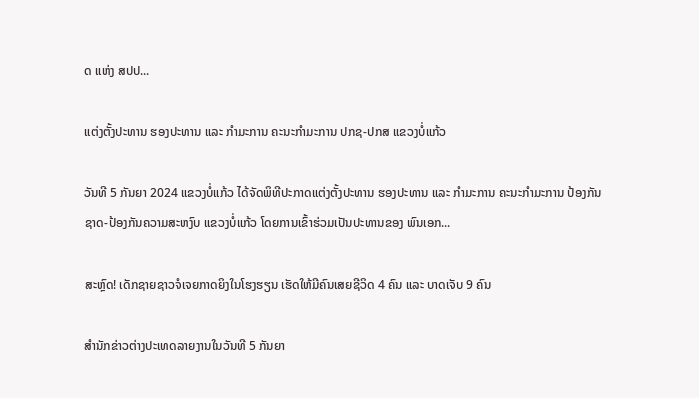ດ ແຫ່ງ ສປປ...

ແຕ່ງຕັ້ງປະທານ ຮອງປະທານ ແລະ ກຳມະການ ຄະນະກຳມະການ ປກຊ-ປກສ ແຂວງບໍ່ແກ້ວ

ວັນທີ 5 ກັນຍາ 2024 ແຂວງບໍ່ແກ້ວ ໄດ້ຈັດພິທີປະກາດແຕ່ງຕັ້ງປະທານ ຮອງປະທານ ແລະ ກຳມະການ ຄະນະກຳມະການ ປ້ອງກັນຊາດ-ປ້ອງກັນຄວາມສະຫງົບ ແຂວງບໍ່ແກ້ວ ໂດຍການເຂົ້າຮ່ວມເປັນປະທານຂອງ ພົນເອກ...

ສະຫຼົດ! ເດັກຊາຍຊາວຈໍເຈຍກາດຍິງໃນໂຮງຮຽນ ເຮັດໃຫ້ມີຄົນເສຍຊີວິດ 4 ຄົນ ແລະ ບາດເຈັບ 9 ຄົນ

ສຳນັກຂ່າວຕ່າງປະເທດລາຍງານໃນວັນທີ 5 ກັນຍາ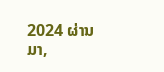2024 ຜ່ານມາ,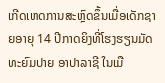ເກີດເຫດການສະຫຼົດຂຶ້ນເມື່ອເດັກຊາຍອາຍຸ 14 ປີກາດຍິງທີ່ໂຮງຮຽນມັດທະຍົມປາຍ ອາປາລາຊີ ໃນເມື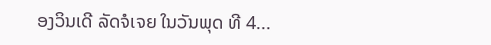ອງວິນເດີ ລັດຈໍເຈຍ ໃນວັນພຸດ ທີ 4...